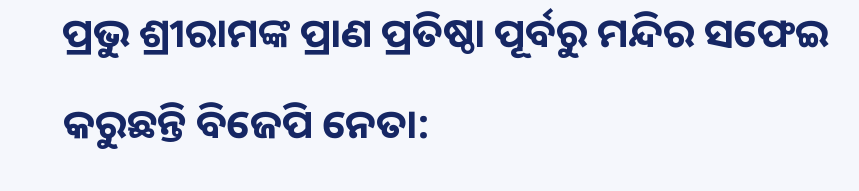ପ୍ରଭୁ ଶ୍ରୀରାମଙ୍କ ପ୍ରାଣ ପ୍ରତିଷ୍ଠା ପୂର୍ବରୁ ମନ୍ଦିର ସଫେଇ କରୁଛନ୍ତି ବିଜେପି ନେତା: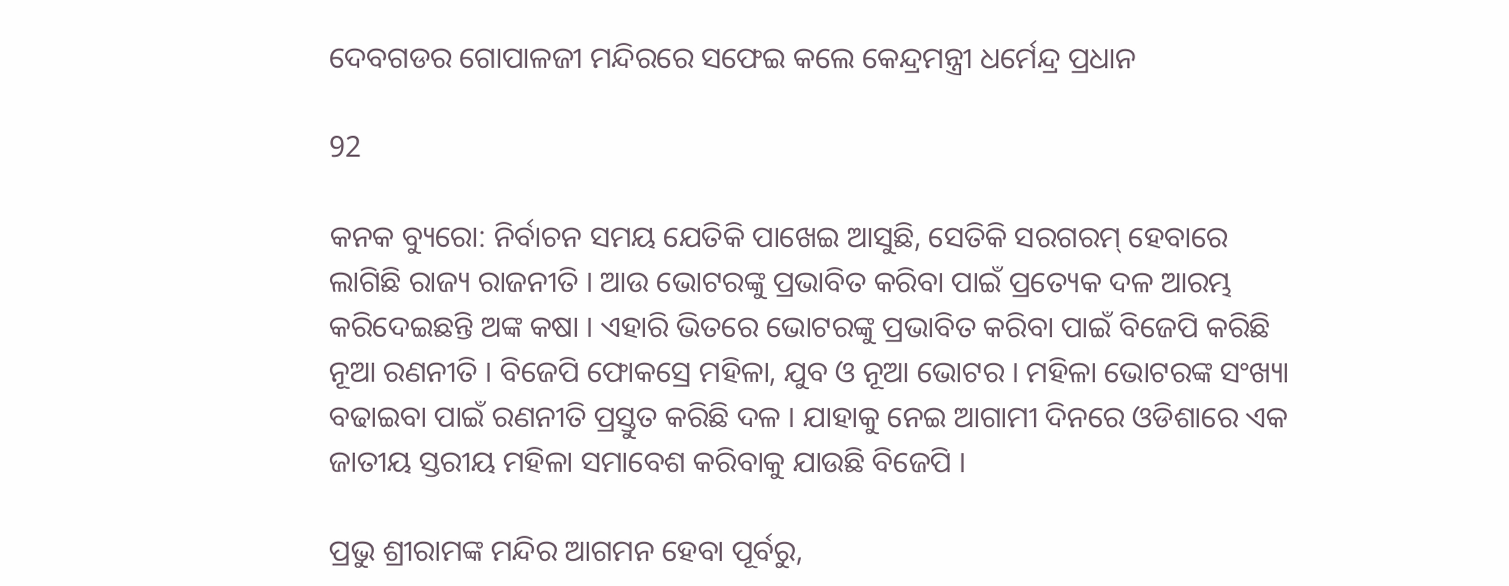ଦେବଗଡର ଗୋପାଳଜୀ ମନ୍ଦିରରେ ସଫେଇ କଲେ କେନ୍ଦ୍ରମନ୍ତ୍ରୀ ଧର୍ମେନ୍ଦ୍ର ପ୍ରଧାନ

92

କନକ ବ୍ୟୁରୋ: ନିର୍ବାଚନ ସମୟ ଯେତିକି ପାଖେଇ ଆସୁଛି, ସେତିକି ସରଗରମ୍ ହେବାରେ ଲାଗିଛି ରାଜ୍ୟ ରାଜନୀତି । ଆଉ ଭୋଟରଙ୍କୁ ପ୍ରଭାବିତ କରିବା ପାଇଁ ପ୍ରତ୍ୟେକ ଦଳ ଆରମ୍ଭ କରିଦେଇଛନ୍ତି ଅଙ୍କ କଷା । ଏହାରି ଭିତରେ ଭୋଟରଙ୍କୁ ପ୍ରଭାବିତ କରିବା ପାଇଁ ବିଜେପି କରିଛି ନୂଆ ରଣନୀତି । ବିଜେପି ଫୋକସ୍ରେ ମହିଳା, ଯୁବ ଓ ନୂଆ ଭୋଟର । ମହିଳା ଭୋଟରଙ୍କ ସଂଖ୍ୟା ବଢାଇବା ପାଇଁ ରଣନୀତି ପ୍ରସ୍ତୁତ କରିଛି ଦଳ । ଯାହାକୁ ନେଇ ଆଗାମୀ ଦିନରେ ଓଡିଶାରେ ଏକ ଜାତୀୟ ସ୍ତରୀୟ ମହିଳା ସମାବେଶ କରିବାକୁ ଯାଉଛି ବିଜେପି ।

ପ୍ରଭୁ ଶ୍ରୀରାମଙ୍କ ମନ୍ଦିର ଆଗମନ ହେବା ପୂର୍ବରୁ,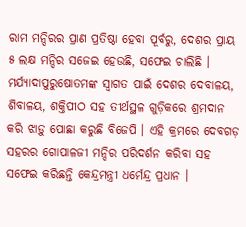ରାମ ମନ୍ଦିରର ପ୍ରାଣ ପ୍ରତିଷ୍ଠା ହେବା ପୂର୍ବରୁ, ଦେଶର ପ୍ରାୟ ୫ ଲକ୍ଷ ମନ୍ଦିର ସଜେଇ ହେଉଛି, ସଫେଇ ଚାଲିଛି । ମର୍ଯ୍ୟାଦାପୁରୁଷୋତମଙ୍କ ସ୍ୱାଗତ ପାଇଁ ଦେଶର ଦେବାଳୟ, ଶିବାଳୟ, ଶକ୍ତିପୀଠ ସହ ତୀର୍ଥସ୍ଥଳ ଗୁଡ଼ିକରେ ଶ୍ରମଦାନ କରି ଝାଡ଼ୁ ପୋଛା କରୁଛି ବିଜେପି । ଏହି କ୍ରମରେ ଦେବଗଡ଼ ସହରର ଗୋପାଳଜୀ ମନ୍ଦିର ପରିଦର୍ଶନ କରିବା ସହ ସଫେଇ କରିଛନ୍ତି କେନ୍ଦ୍ରମନ୍ତ୍ରୀ ଧର୍ମେନ୍ଦ୍ର ପ୍ରଧାନ ।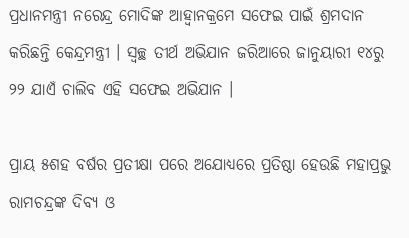ପ୍ରଧାନମନ୍ତ୍ରୀ ନରେନ୍ଦ୍ର ମୋଦିଙ୍କ ଆହ୍ୱାନକ୍ରମେ ସଫେଇ ପାଇଁ ଶ୍ରମଦାନ କରିଛନ୍ତି କେନ୍ଦ୍ରମନ୍ତ୍ରୀ । ସ୍ୱଚ୍ଛ ତୀର୍ଥ ଅଭିଯାନ ଜରିଆରେ ଜାନୁୟାରୀ ୧୪ରୁ ୨୨ ଯାଏଁ ଚାଲିବ ଏହି ସଫେଇ ଅଭିଯାନ ।

ପ୍ରାୟ ୫ଶହ ବର୍ଷର ପ୍ରତୀକ୍ଷା ପରେ ଅଯୋଧ୍ୟରେ ପ୍ରତିଷ୍ଠା ହେଉଛି ମହାପ୍ରଭୁ ରାମଚନ୍ଦ୍ରଙ୍କ ଦିବ୍ୟ ଓ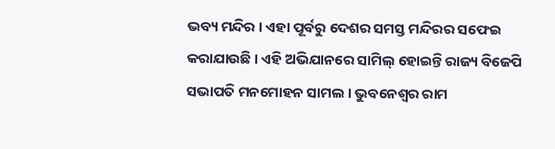ଭବ୍ୟ ମନ୍ଦିର । ଏହା ପୂର୍ବରୁ ଦେଶର ସମସ୍ତ ମନ୍ଦିରର ସଫେଇ କରାଯାଉଛି । ଏହି ଅଭିଯାନରେ ସାମିଲ୍ ହୋଇନ୍ତି ରାଜ୍ୟ ବିଜେପି ସଭାପତି ମନମୋହନ ସାମଲ । ଭୁବନେଶ୍ୱର ରାମ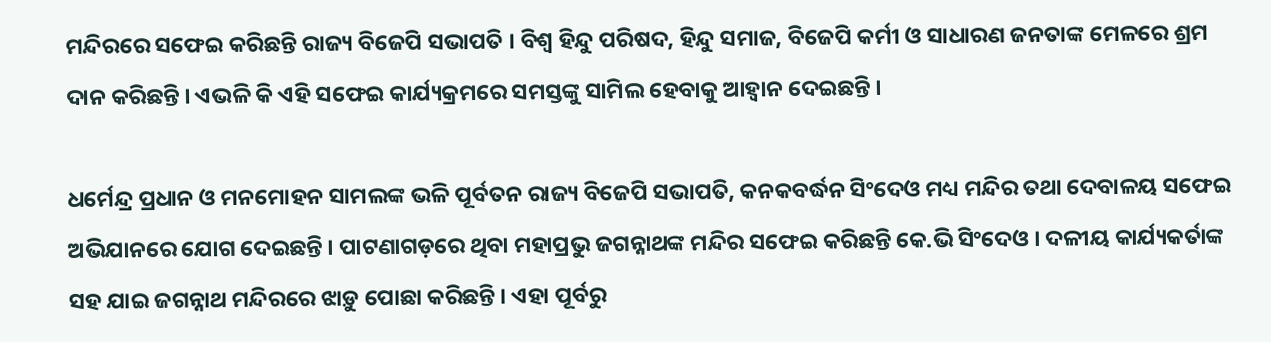ମନ୍ଦିରରେ ସଫେଇ କରିଛନ୍ତି ରାଜ୍ୟ ବିଜେପି ସଭାପତି । ବିଶ୍ୱ ହିନ୍ଦୁ ପରିଷଦ, ହିନ୍ଦୁ ସମାଜ, ବିଜେପି କର୍ମୀ ଓ ସାଧାରଣ ଜନତାଙ୍କ ମେଳରେ ଶ୍ରମ ଦାନ କରିଛନ୍ତି । ଏଭଳି କି ଏହି ସଫେଇ କାର୍ଯ୍ୟକ୍ରମରେ ସମସ୍ତଙ୍କୁ ସାମିଲ ହେବାକୁ ଆହ୍ୱାନ ଦେଇଛନ୍ତି ।

ଧର୍ମେନ୍ଦ୍ର ପ୍ରଧାନ ଓ ମନମୋହନ ସାମଲଙ୍କ ଭଳି ପୂର୍ବତନ ରାଜ୍ୟ ବିଜେପି ସଭାପତି, କନକବର୍ଦ୍ଧନ ସିଂଦେଓ ମଧ୍ୟ ମନ୍ଦିର ତଥା ଦେବାଳୟ ସଫେଇ ଅଭିଯାନରେ ଯୋଗ ଦେଇଛନ୍ତି । ପାଟଣାଗଡ଼ରେ ଥିବା ମହାପ୍ରଭୁ ଜଗନ୍ନାଥଙ୍କ ମନ୍ଦିର ସଫେଇ କରିଛନ୍ତି କେ.ଭି ସିଂଦେଓ । ଦଳୀୟ କାର୍ଯ୍ୟକର୍ତାଙ୍କ ସହ ଯାଇ ଜଗନ୍ନାଥ ମନ୍ଦିରରେ ଝାଡ଼ୁ ପୋଛା କରିଛନ୍ତି । ଏହା ପୂର୍ବରୁ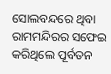ସୋଲବନ୍ଦରେ ଥିବା ରାମମନ୍ଦିରର ସଫେଇ କରିଥିଲେ ପୂର୍ବତନ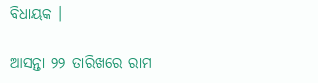ବିଧାୟକ ।

ଆସନ୍ତା ୨୨ ତାରିଖରେ ରାମ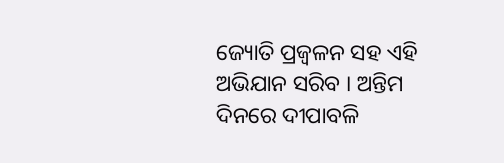ଜ୍ୟୋତି ପ୍ରଜ୍ୱଳନ ସହ ଏହି ଅଭିଯାନ ସରିବ । ଅନ୍ତିମ ଦିନରେ ଦୀପାବଳି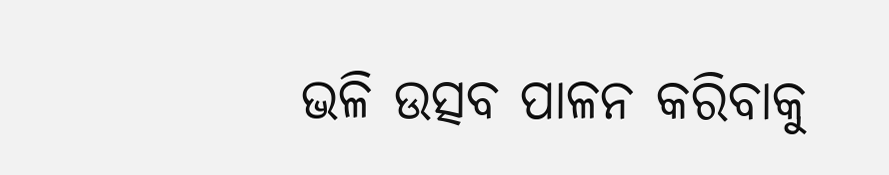ଭଳି ଉତ୍ସବ ପାଳନ କରିବାକୁ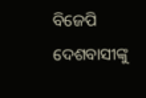ବିଜେପି ଦେଶବାସୀଙ୍କୁ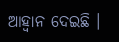ଆହ୍ୱାନ ଦେଇଛି ।